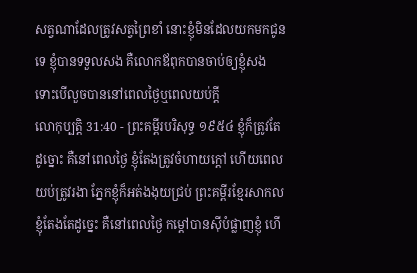សត្វណាដែលត្រូវសត្វព្រៃខាំ នោះខ្ញុំមិនដែលយកមកជូនទេ ខ្ញុំបានទទួលសង គឺលោកឪពុកបានចាប់ឲ្យខ្ញុំសង ទោះបើលួចបាននៅពេលថ្ងៃឬពេលយប់ក្តី
លោកុប្បត្តិ 31:40 - ព្រះគម្ពីរបរិសុទ្ធ ១៩៥៤ ខ្ញុំក៏ត្រូវតែដូច្នោះ គឺនៅពេលថ្ងៃ ខ្ញុំតែងត្រូវចំហាយក្តៅ ហើយពេលយប់ត្រូវរងា ភ្នែកខ្ញុំក៏អត់ងងុយជ្រប់ ព្រះគម្ពីរខ្មែរសាកល ខ្ញុំតែងតែដូច្នេះ គឺនៅពេលថ្ងៃ កម្ដៅបានស៊ីបំផ្លាញខ្ញុំ ហើ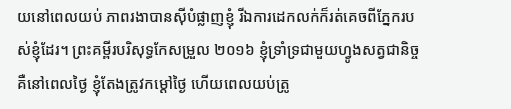យនៅពេលយប់ ភាពរងាបានស៊ីបំផ្លាញខ្ញុំ រីឯការដេកលក់ក៏រត់គេចពីភ្នែករបស់ខ្ញុំដែរ។ ព្រះគម្ពីរបរិសុទ្ធកែសម្រួល ២០១៦ ខ្ញុំទ្រាំទ្រជាមួយហ្វូងសត្វជានិច្ច គឺនៅពេលថ្ងៃ ខ្ញុំតែងត្រូវកម្ដៅថ្ងៃ ហើយពេលយប់ត្រូ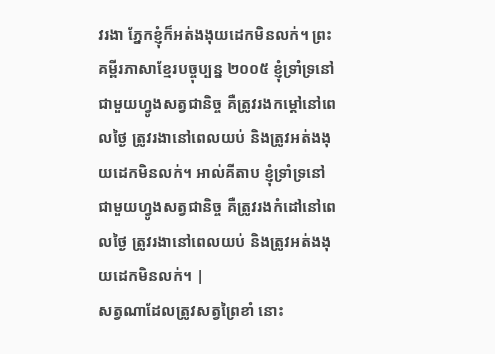វរងា ភ្នែកខ្ញុំក៏អត់ងងុយដេកមិនលក់។ ព្រះគម្ពីរភាសាខ្មែរបច្ចុប្បន្ន ២០០៥ ខ្ញុំទ្រាំទ្រនៅជាមួយហ្វូងសត្វជានិច្ច គឺត្រូវរងកម្ដៅនៅពេលថ្ងៃ ត្រូវរងានៅពេលយប់ និងត្រូវអត់ងងុយដេកមិនលក់។ អាល់គីតាប ខ្ញុំទ្រាំទ្រនៅជាមួយហ្វូងសត្វជានិច្ច គឺត្រូវរងកំដៅនៅពេលថ្ងៃ ត្រូវរងានៅពេលយប់ និងត្រូវអត់ងងុយដេកមិនលក់។ |
សត្វណាដែលត្រូវសត្វព្រៃខាំ នោះ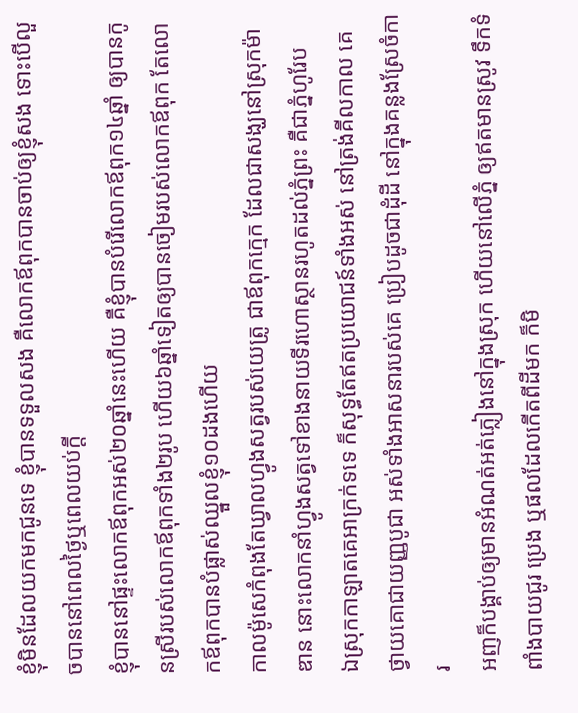ខ្ញុំមិនដែលយកមកជូនទេ ខ្ញុំបានទទួលសង គឺលោកឪពុកបានចាប់ឲ្យខ្ញុំសង ទោះបើលួចបាននៅពេលថ្ងៃឬពេលយប់ក្តី
ខ្ញុំបាននៅផ្ទះលោកឪពុកអស់២០ឆ្នាំនេះហើយ គឺខ្ញុំបានបំរើលោកឪពុក១៤ឆ្នាំ ឲ្យបានកូនស្រីរបស់លោកឪពុកទាំង២រូប ហើយ៦ឆ្នាំទៀតឲ្យបានចៀមរបស់លោកឪពុក តែលោកឪពុកបានបំផ្លាស់ឈ្នួលខ្ញុំ១០ដងហើយ
កាលម៉ូសេកំពុងតែឃ្វាលហ្វូងសត្វរបស់យេត្រូ ជាឪពុកក្មេក ដែលជាសង្ឃនៅស្រុកម៉ាឌាន នោះលោកនាំហ្វូងសត្វទៅខាងនាយទីរហោស្ថានរហូតដល់ភ្នំព្រះ គឺជាភ្នំហូរែប
ឯស្រុកកាឡាតគេអាក្រក់ទទេ ក៏សុទ្ធតែឥតប្រយោជន៍ទាំងអស់ នៅត្រង់គីលកាល គេថ្វាយគោជាយញ្ញបូជា អស់ទាំងអាសនារបស់គេ ប្រៀបដូចជាដុំដី នៅក្នុងគន្លងស្រែចំការ
អញក៏បង្គាប់ឲ្យមានអំណត់អត់ភ្លៀងនៅក្នុងស្រុក ហើយនៅលើភ្នំ ឲ្យឥតមានស្រូវ ទឹកទំពាំងបាយជូរ ប្រេង ឬផលដែលកើតពីដីមក ក៏មិ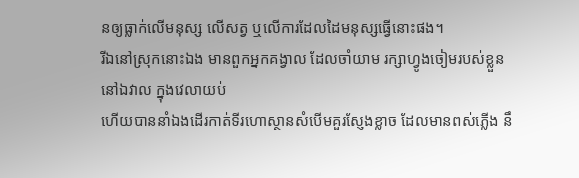នឲ្យធ្លាក់លើមនុស្ស លើសត្វ ឬលើការដែលដៃមនុស្សធ្វើនោះផង។
រីឯនៅស្រុកនោះឯង មានពួកអ្នកគង្វាល ដែលចាំយាម រក្សាហ្វូងចៀមរបស់ខ្លួន នៅឯវាល ក្នុងវេលាយប់
ហើយបាននាំឯងដើរកាត់ទីរហោស្ថានសំបើមគួរស្ញែងខ្លាច ដែលមានពស់ភ្លើង នឹ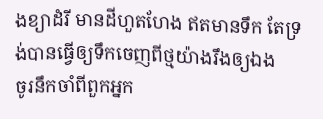ងខ្យាដំរី មានដីហួតហែង ឥតមានទឹក តែទ្រង់បានធ្វើឲ្យទឹកចេញពីថ្មយ៉ាងរឹងឲ្យឯង
ចូរនឹកចាំពីពួកអ្នក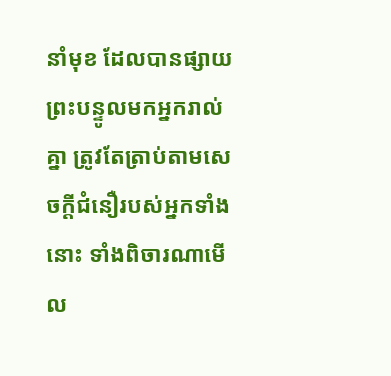នាំមុខ ដែលបានផ្សាយព្រះបន្ទូលមកអ្នករាល់គ្នា ត្រូវតែត្រាប់តាមសេចក្ដីជំនឿរបស់អ្នកទាំងនោះ ទាំងពិចារណាមើល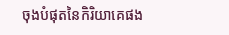ចុងបំផុតនៃកិរិយាគេផង